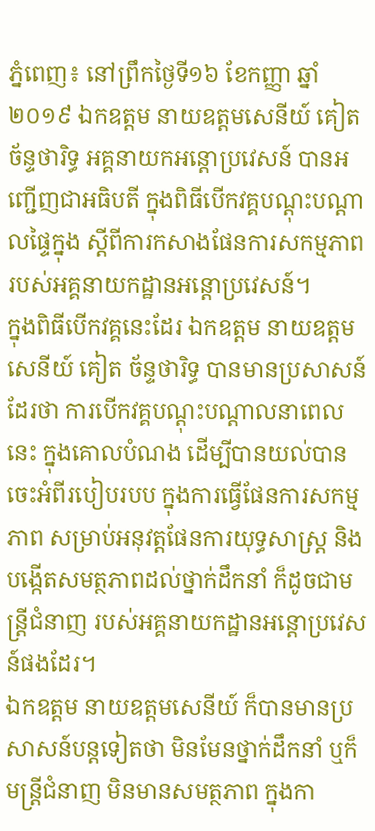ភ្នំពេញ៖ នៅព្រឹកថ្ងៃទី១៦ ខែកញ្ញា ឆ្នាំ២០១៩ ឯកឧត្តម នាយឧត្តមសេនីយ៍ គៀត ច័ន្ទថារិទ្ធ អគ្គនាយកអន្តោប្រវេសន៍ បានអញ្ជើញជាអធិបតី ក្នុងពិធីបើកវគ្គបណ្ដុះបណ្ដាលផ្ទៃក្នុង ស្ដីពីការកសាងផែនការសកម្មភាព របស់អគ្គនាយកដ្ឋានអន្តោប្រវេសន៍។
ក្នុងពិធីបើកវគ្គនេះដែរ ឯកឧត្តម នាយឧត្តមសេនីយ៍ គៀត ច័ន្ទថារិទ្ធ បានមានប្រសាសន៍ដែរថា ការបើកវគ្គបណ្ដុះបណ្ដាលនាពេលនេះ ក្នុងគោលបំណង ដើម្បីបានយល់បានចេះអំពីរបៀបរបប ក្នុងការធ្វើផែនការសកម្មភាព សម្រាប់អនុវត្តផែនការយុទ្ធសាស្ត្រ និងបង្កើតសមត្ថភាពដល់ថ្នាក់ដឹកនាំ ក៏ដូចជាមន្ត្រីជំនាញ របស់អគ្គនាយកដ្ឋានអន្តោប្រវេសន៍ផងដែរ។
ឯកឧត្តម នាយឧត្តមសេនីយ៍ ក៏បានមានប្រសាសន៍បន្តទៀតថា មិនមែនថ្នាក់ដឹកនាំ ឬក៏មន្ត្រីជំនាញ មិនមានសមត្ថភាព ក្នុងកា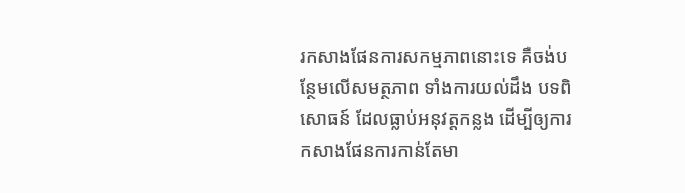រកសាងផែនការសកម្មភាពនោះទេ គឺចង់បន្ថែមលើសមត្ថភាព ទាំងការយល់ដឹង បទពិសោធន៍ ដែលធ្លាប់អនុវត្តកន្លង ដើម្បីឲ្យការកសាងផែនការកាន់តែមា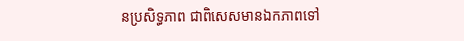នប្រសិទ្ធភាព ជាពិសេសមានឯកភាពទៅ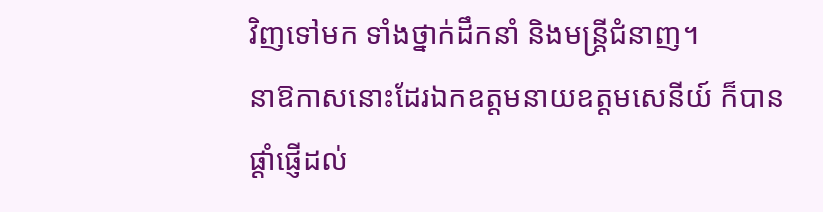វិញទៅមក ទាំងថ្នាក់ដឹកនាំ និងមន្ត្រីជំនាញ។
នាឱកាសនោះដែរឯកឧត្តមនាយឧត្តមសេនីយ៍ ក៏បានផ្ដាំផ្ញើដល់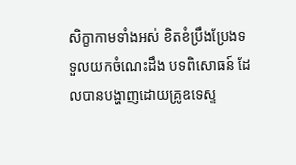សិក្ខាកាមទាំងអស់ ខិតខំប្រឹងប្រែងទទួលយកចំណេះដឹង បទពិសោធន៍ ដែលបានបង្ហាញដោយគ្រូឧទេស្ទ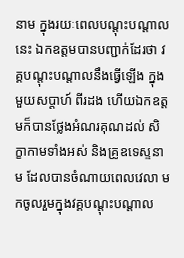នាម ក្នុងរយៈពេលបណ្ដុះបណ្ដាលនេះ ឯកឧត្តមបានបញ្ជាក់ដែរថា វគ្គបណ្ដុះបណ្ដាលនឹងធ្វើឡើង ក្នុងមួយសប្ដាហ៍ ពីរដង ហើយឯកឧត្តមក៏បានថ្លែងអំណរគុណដល់ សិក្ខាកាមទាំងអស់ និងគ្រូឧទេស្ទនាម ដែលបានចំណាយពេលវេលា មកចូលរួមក្នុងវគ្គបណ្ដុះបណ្ដាល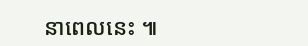នាពេលនេះ ៕